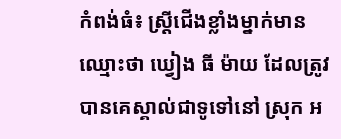កំពង់ធំ៖ ស្រី្តជើងខ្លាំងម្នាក់មាន ឈ្មោះថា ឃ្វៀង ធី ម៉ាយ ដែលត្រូវបានគេស្គាល់ជាទូទៅនៅ ស្រុក អ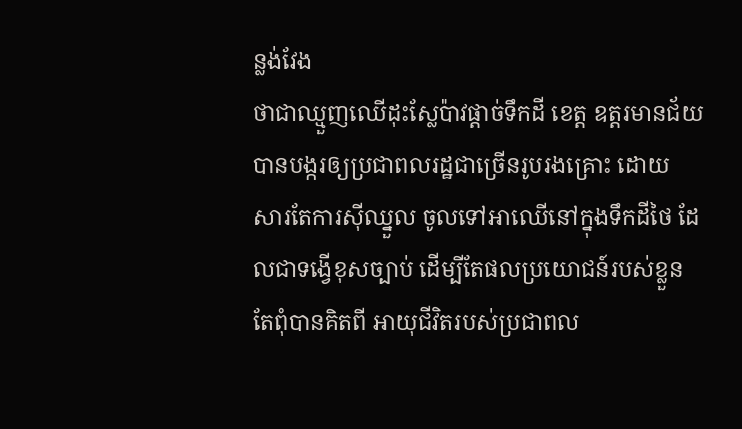ន្លង់វែង
ថាជាឈ្មួញឈើដុះស្លែប៉ាវផ្តាច់ទឹកដី ខេត្ត ឧត្តរមានជ័យ បានបង្ករឲ្យប្រជាពលរដ្ឋជាច្រើនរូបរងគ្រោះ ដោយ
សារតែការស៊ីឈ្នួល ចូលទៅអាឈើនៅក្នុងទឹកដីថៃ ដែលជាទង្វើខុសច្បាប់ ដើម្បីតែផលប្រយោជន៍របស់ខ្លួន
តែពុំបានគិតពី អាយុជីវិតរបស់ប្រជាពល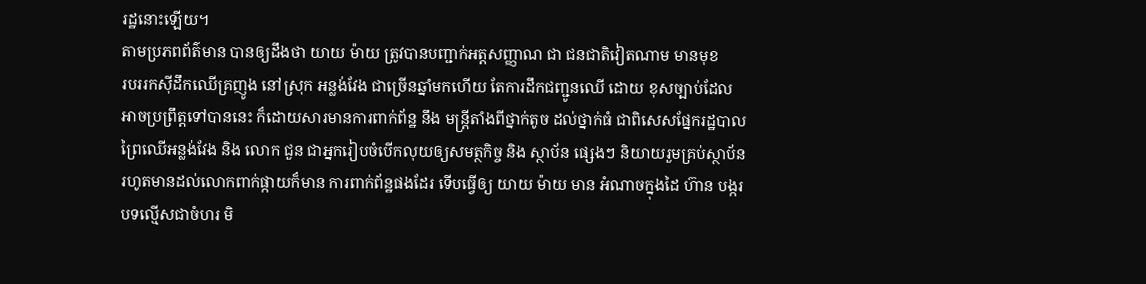រដ្ឋនោះឡើយ។
តាមប្រភពព័ត៌មាន បានឲ្យដឹងថា យាយ ម៉ាយ ត្រូវបានបញ្ជាក់អត្តសញ្ញាណ ជា ជនជាតិវៀតណាម មានមុខ
របររកស៊ីដឹកឈើគ្រញូង នៅស្រុក អន្លង់វែង ជាច្រើនឆ្នាំមកហើយ តែការដឹកជញ្ជូនឈើ ដោយ ខុសច្បាប់ដែល
អាចប្រព្រឹត្តទៅបាននេះ ក៏ដោយសារមានការពាក់ព័ន្ឋ នឹង មន្រ្តីតាំងពីថ្នាក់តូច ដល់ថ្នាក់ធំ ជាពិសេសផ្នែករដ្ឋបាល
ព្រៃឈើអន្លង់វែង និង លោក ជួន ជាអ្នករៀបចំបើកលុយឲ្យសមត្ថកិច្ច និង ស្ថាប័ន ផ្សេងៗ និយាយរួមគ្រប់ស្ថាប័ន
រហូតមានដល់លោកពាក់ផ្កាយក៏មាន ការពាក់ព័ន្ឋផងដែរ ទើបធ្វើឲ្យ យាយ ម៉ាយ មាន អំណាចក្នុងដៃ ហ៊ាន បង្ករ
បទល្មើសជាចំហរ មិ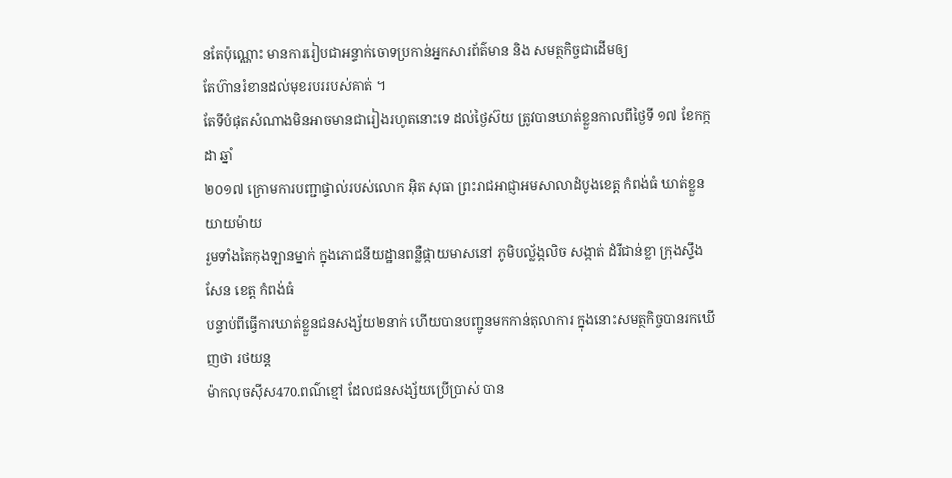នតែប៉ុណ្ណោះ មានការរៀបជាអន្ទាក់ចោទប្រកាន់អ្នកសារព័ត៌មាន និង សមត្ថកិច្ចជាដើមឲ្យ
តែហ៊ានរំខានដល់មុខរបររបស់គាត់ ។
តែទីបំផុតសំណាងមិនអាចមានជារៀងរហូតនោះទេ ដល់ថ្ងៃស៊យ ត្រូវបានឃាត់ខ្លួនកាលពីថ្ងៃទី ១៧ ខែកក្កដា ឆ្នាំ
២០១៧ ក្រោមការបញ្ជាផ្ទាល់របស់លោក អ៊ិត សុធា ព្រះរាជអាជ្ញាអមសាលាដំបូងខេត្ត កំពង់ធំ ឃាត់ខ្លួន យាយម៉ាយ
រួមទាំងតៃកុងឡានម្នាក់ ក្នុងភោជនីយដ្ឋានពន្លឺផ្កាយមាសនៅ ភូមិបល្ល័ង្កលិច សង្កាត់ ដំរីជាន់ខ្លា ក្រុងស្ទឹងសែន ខេត្ត កំពង់ធំ
បន្ទាប់ពីធ្វើការឃាត់ខ្លួនជនសង្ស័យ២នាក់ ហើយបានបញ្ជូនមកកាន់តុលាការ ក្នុងនោះសមត្ថកិច្ចបានរកឃើញថា រថយន្ត
ម៉ាកលុចស៊ីស470.ពណ៌ខ្មៅ ដែលជនសង្ស័យប្រើប្រាស់ បាន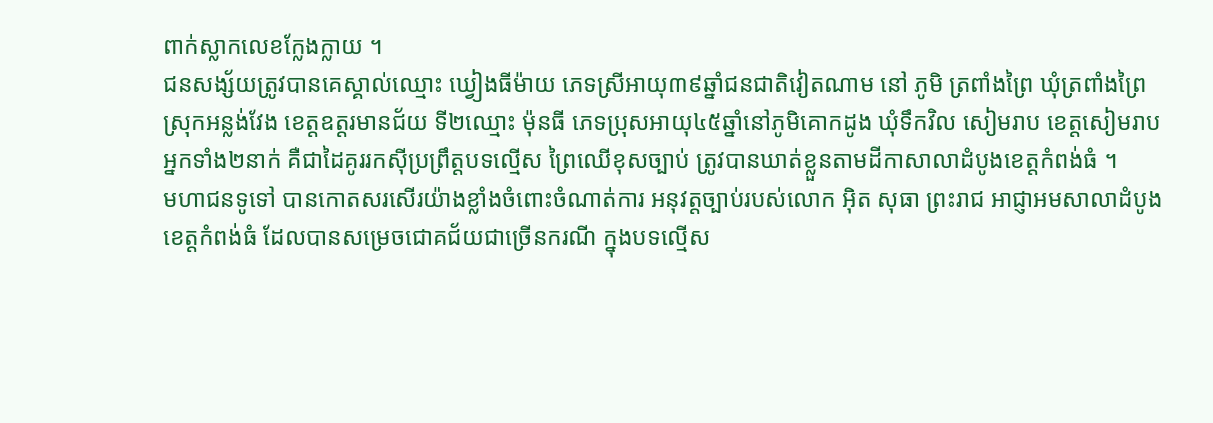ពាក់ស្លាកលេខក្លែងក្លាយ ។
ជនសង្ស័យត្រូវបានគេស្គាល់ឈ្មោះ ឃ្វៀងធីម៉ាយ ភេទស្រីអាយុ៣៩ឆ្នាំជនជាតិវៀតណាម នៅ ភូមិ ត្រពាំងព្រៃ ឃុំត្រពាំងព្រៃ
ស្រុកអន្លង់វែង ខេត្តឧត្តរមានជ័យ ទី២ឈ្មោះ ម៉ុនធី ភេទប្រុសអាយុ៤៥ឆ្នាំនៅភូមិគោកដូង ឃុំទឹកវិល សៀមរាប ខេត្តសៀមរាប
អ្នកទាំង២នាក់ គឺជាដៃគូររកស៊ីប្រព្រឹត្តបទល្មើស ព្រៃឈើខុសច្បាប់ ត្រូវបានឃាត់ខ្លួនតាមដីកាសាលាដំបូងខេត្តកំពង់ធំ ។
មហាជនទូទៅ បានកោតសរសើរយ៉ាងខ្លាំងចំពោះចំណាត់ការ អនុវត្តច្បាប់របស់លោក អ៊ិត សុធា ព្រះរាជ អាជ្ញាអមសាលាដំបូង
ខេត្តកំពង់ធំ ដែលបានសម្រេចជោគជ័យជាច្រើនករណី ក្នុងបទល្មើស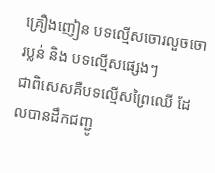គ្រឿងញៀន បទល្មើសចោរលួចចោរប្លន់ និង បទល្មើសផ្សេងៗ
ជាពិសេសគឺបទល្មើសព្រៃឈើ ដែលបានដឹកជញ្ជូ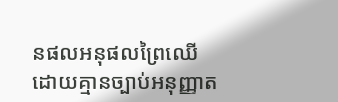នផលអនុផលព្រៃឈើដោយគ្មានច្បាប់អនុញ្ញាត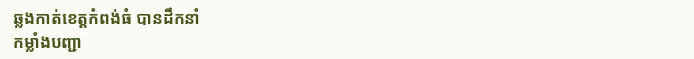ឆ្លងកាត់ខេត្តកំពង់ធំ បានដឹកនាំ
កម្លាំងបញ្ជា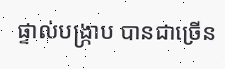ផ្ទាល់បង្រ្កាប បានជាច្រើន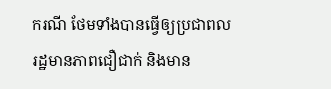ករណី ថែមទាំងបានធ្វើឲ្យប្រជាពលរដ្ឋមានភាពជឿជាក់ និងមាន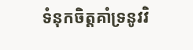ទំនុកចិត្តគាំទ្រនូវវិ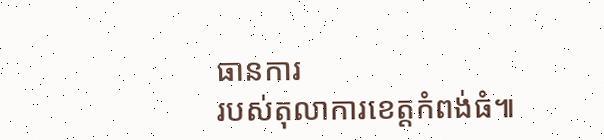ធានការ
របស់តុលាការខេត្តកំពង់ធំ៕